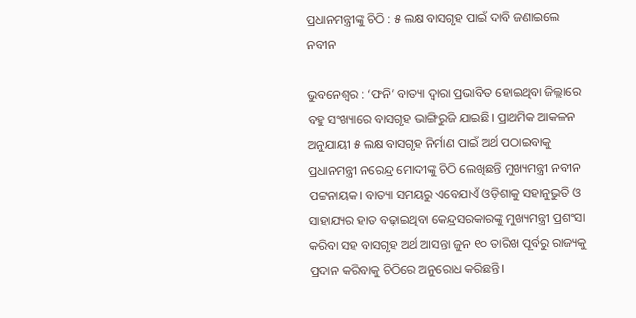ପ୍ରଧାନମନ୍ତ୍ରୀଙ୍କୁ ଚିଠି : ୫ ଲକ୍ଷ ବାସଗୃହ ପାଇଁ ଦାବି ଜଣାଇଲେ ନବୀନ

ଭୁବନେଶ୍ବର : ‘ଫନି’ ବାତ୍ୟା ଦ୍ବାରା ପ୍ରଭାବିତ ହୋଇଥିବା ଜିଲ୍ଲାରେ ବହୁ ସଂଖ୍ୟାରେ ବାସଗୃହ ଭାଙ୍ଗିରୁଜି ଯାଇଛି। ପ୍ରାଥମିକ ଆକଳନ ଅନୁଯାୟୀ ୫ ଲକ୍ଷ ବାସଗୃହ ନିର୍ମାଣ ପାଇଁ ଅର୍ଥ ପଠାଇବାକୁ ପ୍ରଧାନମନ୍ତ୍ରୀ ନରେନ୍ଦ୍ର ମୋଦୀଙ୍କୁ ଚିଠି ଲେଖିଛନ୍ତି ମୁଖ୍ୟମନ୍ତ୍ରୀ ନବୀନ ପଟ୍ଟନାୟକ। ବାତ୍ୟା ସମୟରୁ ଏବେଯାଏଁ ଓଡ଼ିଶାକୁ ସହାନୁଭୁତି ଓ ସାହାଯ୍ୟର ହାତ ବଢ଼ାଇଥିବା କେନ୍ଦ୍ରସରକାରଙ୍କୁ ମୁଖ୍ୟମନ୍ତ୍ରୀ ପ୍ରଶଂସା କରିବା ସହ ବାସଗୃହ ଅର୍ଥ ଆସନ୍ତା ଜୁନ ୧୦ ତାରିଖ ପୂର୍ବରୁ ରାଜ୍ୟକୁ ପ୍ରଦାନ କରିବାକୁ ଚିଠିରେ ଅନୁରୋଧ କରିଛନ୍ତି।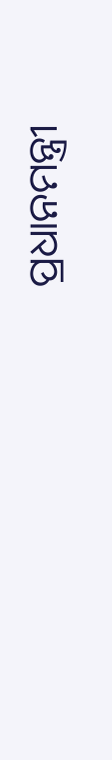ପ୍ରଧାନମନ୍ତ୍ରୀ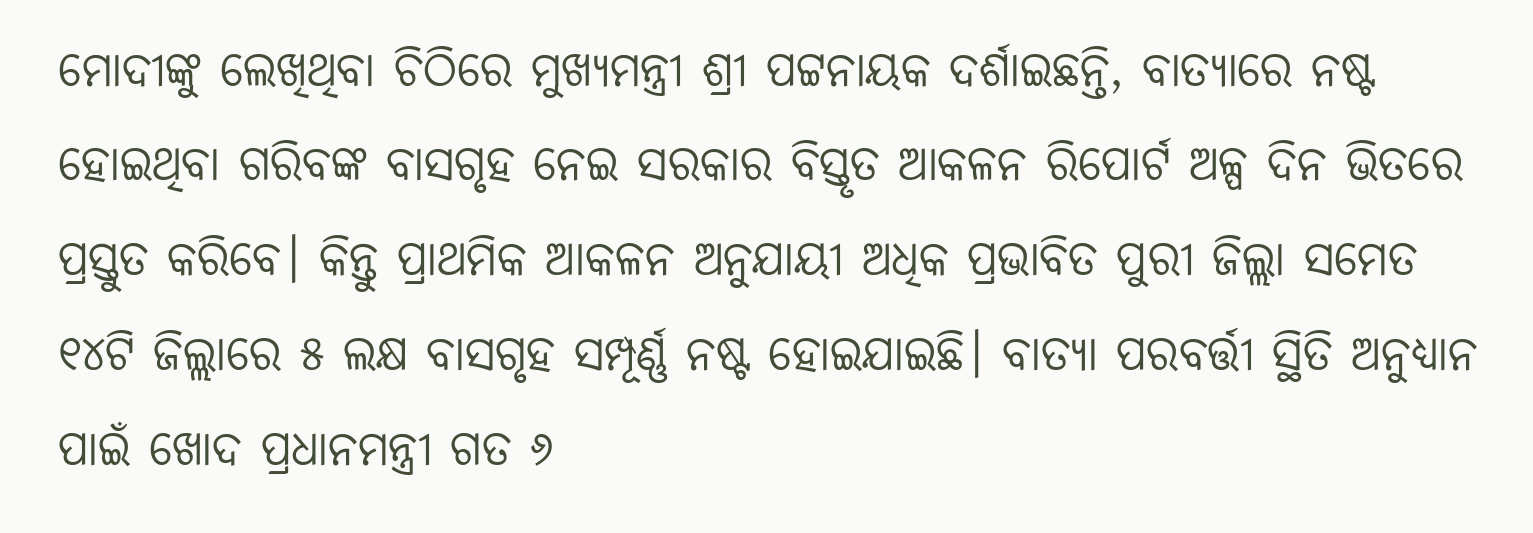ମୋଦୀଙ୍କୁ ଲେଖିଥିବା ଚିଠିରେ ମୁଖ୍ୟମନ୍ତ୍ରୀ ଶ୍ରୀ ପଟ୍ଟନାୟକ ଦର୍ଶାଇଛନ୍ତି, ବାତ୍ୟାରେ ନଷ୍ଟ ହୋଇଥିବା ଗରିବଙ୍କ ବାସଗୃହ ନେଇ ସରକାର ବିସ୍ତୃତ ଆକଳନ ରିପୋର୍ଟ ଅଳ୍ପ ଦିନ ଭିତରେ ପ୍ରସ୍ତୁତ କରିବେ। କିନ୍ତୁ ପ୍ରାଥମିକ ଆକଳନ ଅନୁଯାୟୀ ଅଧିକ ପ୍ରଭାବିତ ପୁରୀ ଜିଲ୍ଲା ସମେତ ୧୪ଟି ଜିଲ୍ଲାରେ ୫ ଲକ୍ଷ ବାସଗୃହ ସମ୍ପୂର୍ଣ୍ଣ ନଷ୍ଟ ହୋଇଯାଇଛି। ବାତ୍ୟା ପରବର୍ତ୍ତୀ ସ୍ଥିତି ଅନୁଧ୍ୟାନ ପାଇଁ ଖୋଦ ପ୍ରଧାନମନ୍ତ୍ରୀ ଗତ ୬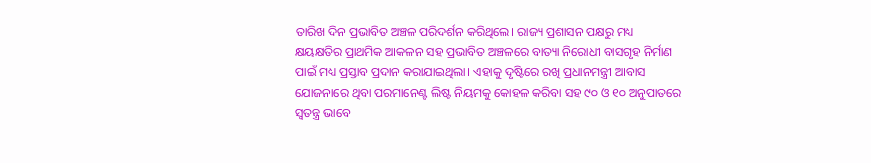ତାରିଖ ଦିନ ପ୍ରଭାବିତ ଅଞ୍ଚଳ ପରିଦର୍ଶନ କରିଥିଲେ। ରାଜ୍ୟ ପ୍ରଶାସନ ପକ୍ଷରୁ ମଧ୍ୟ କ୍ଷୟକ୍ଷତିର ପ୍ରାଥମିକ ଆକଳନ ସହ ପ୍ରଭାବିତ ଅଞ୍ଚଳରେ ବାତ୍ୟା ନିରୋଧୀ ବାସଗୃହ ନିର୍ମାଣ ପାଇଁ ମଧ୍ୟ ପ୍ରସ୍ତାବ ପ୍ରଦାନ କରାଯାଇଥିଲା। ଏହାକୁ ଦୃଷ୍ଟିରେ ରଖି ପ୍ରଧାନମନ୍ତ୍ରୀ ଆବାସ ଯୋଜନାରେ ଥିବା ପରମାନେଣ୍ଟ ଲିଷ୍ଟ ନିୟମକୁ କୋହଳ କରିବା ସହ ୯୦ ଓ ୧୦ ଅନୁପାତରେ ସ୍ବତନ୍ତ୍ର ଭାବେ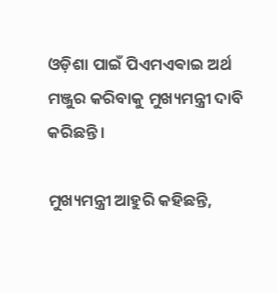ଓଡ଼ିଶା ପାଇଁ ପିଏମଏଵାଇ ଅର୍ଥ ମଞ୍ଜୁର କରିବାକୁ ମୁଖ୍ୟମନ୍ତ୍ରୀ ଦାବି କରିଛନ୍ତି।

ମୁଖ୍ୟମନ୍ତ୍ରୀ ଆହୁରି କହିଛନ୍ତି,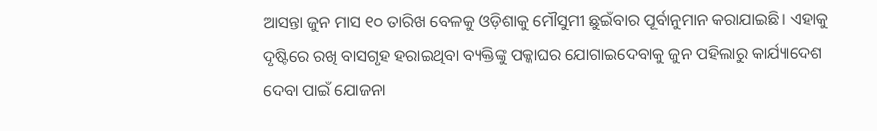ଆସନ୍ତା ଜୁନ ମାସ ୧୦ ତାରିଖ ବେଳକୁ ଓଡ଼ିଶାକୁ ମୌସୁମୀ ଛୁଇଁବାର ପୂର୍ବାନୁମାନ କରାଯାଇଛି। ଏହାକୁ ଦୃଷ୍ଟିରେ ରଖି ବାସଗୃହ ହରାଇଥିବା ବ୍ୟକ୍ତିଙ୍କୁ ପକ୍କାଘର ଯୋଗାଇଦେବାକୁ ଜୁନ ପହିଲାରୁ କାର୍ଯ୍ୟାଦେଶ ଦେବା ପାଇଁ ଯୋଜନା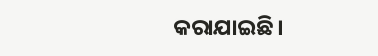କରାଯାଇଛି।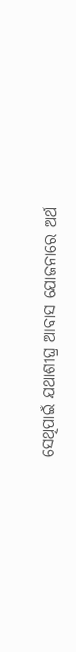ସେଥିପାଇଁ ଯଥାଶୀଘ୍ର ଆବାସ ଯୋଜନାରେ ଅର୍ଥ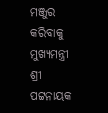ମଞ୍ଜୁର କରିବାକୁ ମୁଖ୍ୟମନ୍ତ୍ରୀ ଶ୍ରୀ ପଟ୍ଟନାୟକ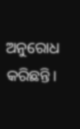ଅନୁରୋଧ କରିଛନ୍ତି।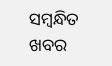ସମ୍ବନ୍ଧିତ ଖବର